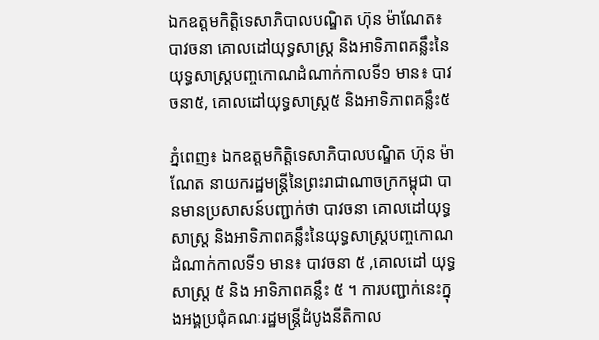ឯកឧត្តមកិត្តិទេសាភិបាលបណ្ឌិត ហ៊ុន ម៉ាណែត៖ បាវចនា គោលដៅយុទ្ធសាស្ត្រ និងអាទិភាពគន្លឹះនៃយុទ្ធសាស្ត្របញ្ចកោណដំណាក់កាលទី១ មាន៖ បាវចនា៥, គោលដៅយុទ្ធសាស្ត្រ៥ និងអាទិភាពគន្លឹះ៥

ភ្នំពេញ៖ ឯកឧត្តមកិត្តិទេសាភិបាលបណ្ឌិត ហ៊ុន ម៉ាណែត នាយករដ្ឋមន្ត្រីនៃព្រះរាជាណាចក្រកម្ពុជា បានមានប្រសាសន៍បញ្ជាក់ថា បាវចនា គោលដៅយុទ្ធសាស្ត្រ និងអាទិភាពគន្លឹះនៃយុទ្ធសាស្ត្របញ្ចកោណដំណាក់កាលទី១ មាន៖ បាវចនា ៥ ,គោលដៅ យុទ្ធសាស្ត្រ ៥ និង អាទិភាពគន្លឹះ ៥ ។ ការបញ្ជាក់នេះក្នុងអង្គប្រជុំគណៈរដ្ឋមន្ត្រីដំបូងនីតិកាល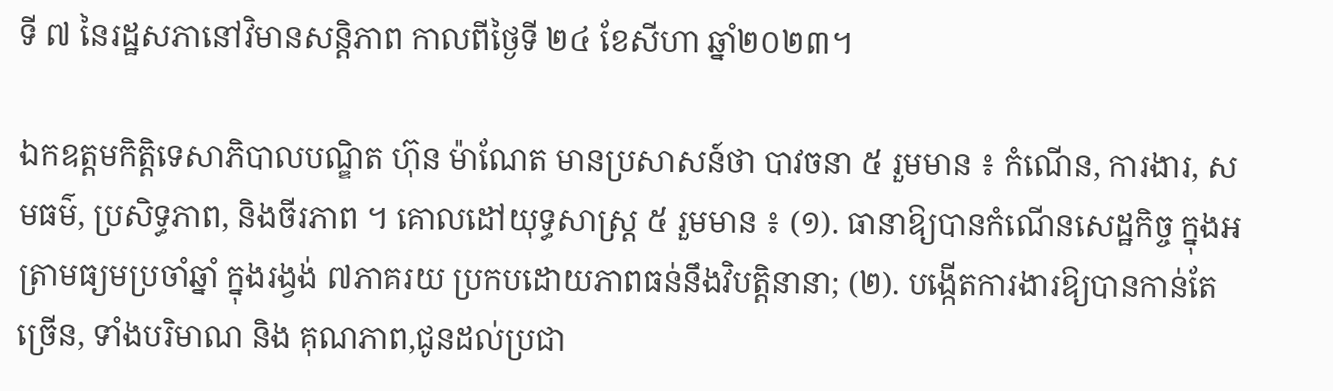ទី ៧ នៃរដ្ឋសភានៅវិមានសន្តិភាព កាលពីថ្ងៃទី ២៤ ខែសីហា ឆ្នាំ២០២៣។

ឯកឧត្តមកិត្តិទេសាភិបាលបណ្ឌិត ហ៊ុន ម៉ាណែត មានប្រសាសន៍ថា បាវចនា ៥ រួមមាន ៖ កំណើន, ការងារ, សមធម៌, ប្រសិទ្ធភាព, និងចីរភាព ។ គោលដៅយុទ្ធសាស្ត្រ ៥ រួមមាន ៖ (១). ធានាឱ្យបានកំណើនសេដ្ឋកិច្ច ក្នុងអត្រាមធ្យមប្រចាំឆ្នាំ ក្នុងរង្វង់ ៧ភាគរយ ប្រកបដោយភាពធន់នឹងវិបត្តិនានា; (២). បង្កើតការងារឱ្យបានកាន់តែច្រើន, ទាំងបរិមាណ និង គុណភាព,ជូនដល់ប្រជា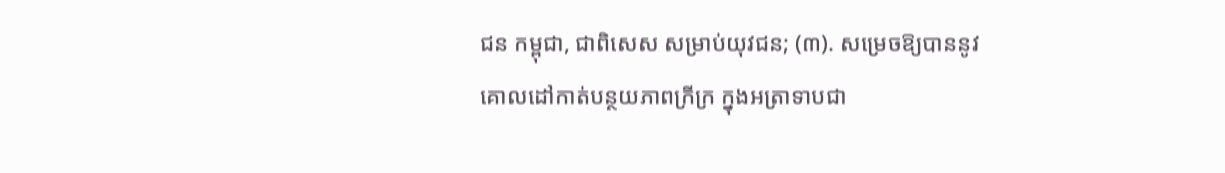ជន កម្ពុជា, ជាពិសេស សម្រាប់យុវជន; (៣). សម្រេចឱ្យបាននូវគោលដៅកាត់បន្ថយភាពក្រីក្រ ក្នុងអត្រាទាបជា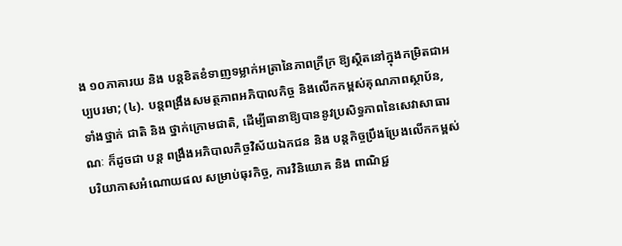ង ១០ភាគារយ និង បន្តខិតខំទាញទម្លាក់អត្រានៃភាពក្រីក្រ ឱ្យស្ថិតនៅក្នុងកម្រិតជាអប្បបរមា; (៤). បន្តពង្រឹងសមត្ថភាពអភិបាលកិច្ច និងលើកកម្ពស់គុណភាពស្ថាប័ន, ទាំងថ្នាក់ ជាតិ និង ថ្នាក់ក្រោមជាតិ, ដើម្បីធានាឱ្យបាននូវប្រសិទ្ធភាពនៃសេវាសាធារណៈ ក៏ដូចជា បន្ដ ពង្រឹងអភិបាលកិច្ចវិស័យឯកជន និង បន្តកិច្ចប្រឹងប្រែងលើកកម្ពស់បរិយាកាសអំណោយផល សម្រាប់ធុរកិច្ច, ការវិនិយោគ និង ពាណិជ្ជ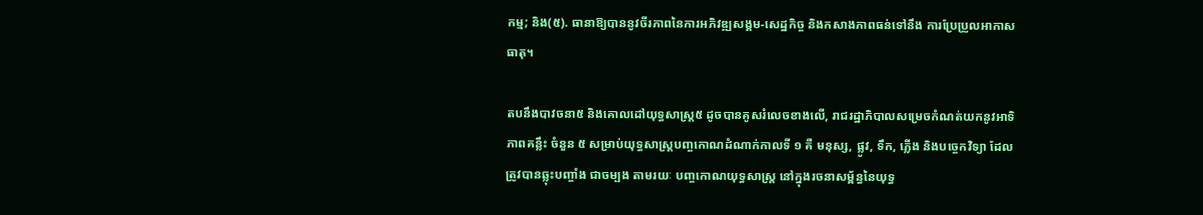កម្ម; និង(៥). ធានាឱ្យបាននូវចីរភាពនៃការអភិវឌ្ឍសង្គម-សេដ្ឋកិច្ច និងកសាងភាពធន់ទៅនឹង ការប្រែប្រួលអាកាសធាតុ។

តបនឹងបាវចនា៥ និងគោលដៅយុទ្ធសាស្ត្រ៥ ដូចបានគូសរំលេចខាងលើ, រាជរដ្ឋាភិបាលសម្រេចកំណត់យកនូវអាទិភាពគន្លឹះ ចំនួន ៥ សម្រាប់យុទ្ធសាស្ត្របញ្ចកោណដំណាក់កាលទី ១ គឺ មនុស្ស, ផ្លូវ, ទឹក, ភ្លើង និងបច្ចេកវិទ្យា ដែលត្រូវបានឆ្លុះបញ្ចាំង ជាចម្បង តាមរយៈ បញ្ចកោណយុទ្ធសាស្ត្រ នៅក្នុងរចនាសម្ព័ន្ធនៃយុទ្ធ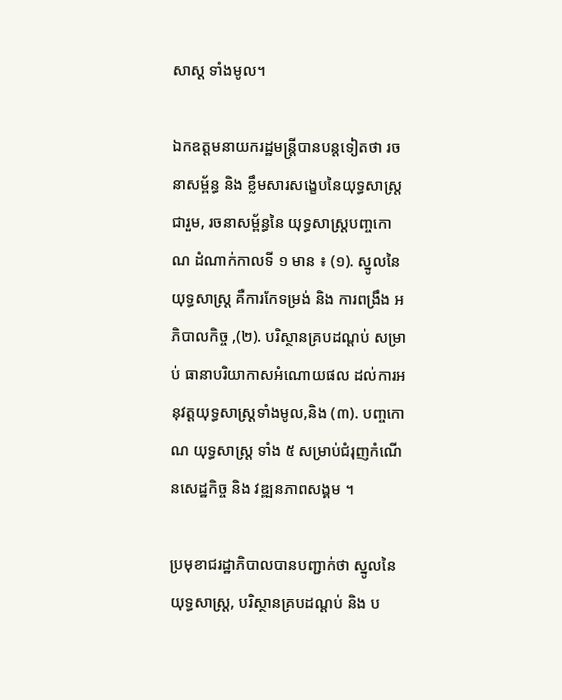សាស្ត ទាំងមូល។

ឯកឧត្តមនាយករដ្ឋមន្ត្រីបានបន្តទៀតថា រចនាសម្ព័ន្ធ និង ខ្លឹមសារសង្ខេបនៃយុទ្ធសាស្ត្រ ជារួម, រចនាសម្ព័ន្ធនៃ យុទ្ធសាស្ត្របញ្ចកោណ ដំណាក់កាលទី ១ មាន ៖ (១). ស្នូលនៃយុទ្ធសាស្ត្រ គឺការកែទម្រង់ និង ការពង្រឹង អភិបាលកិច្ច ,(២). បរិស្ថានគ្របដណ្ដប់ សម្រាប់ ធានាបរិយាកាសអំណោយផល ដល់ការអនុវត្តយុទ្ធសាស្ត្រទាំងមូល,និង (៣). បញ្ចកោណ យុទ្ធសាស្ត្រ ទាំង ៥ សម្រាប់ជំរុញកំណើនសេដ្ឋកិច្ច និង វឌ្ឍនភាពសង្គម ។

ប្រមុខាជរដ្ឋាភិបាលបានបញ្ជាក់ថា ស្នូលនៃយុទ្ធសាស្ត្រ, បរិស្ថានគ្របដណ្តប់ និង ប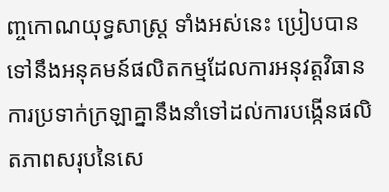ញ្ចកោណយុទ្ធសាស្ត្រ ទាំងអស់នេះ ប្រៀបបានទៅនឹងអនុគមន៍ផលិតកម្មដែលការអនុវត្តវិធានការប្រទាក់ក្រឡាគ្នានឹងនាំទៅដល់ការបង្កើនផលិតភាពសរុបនៃសេ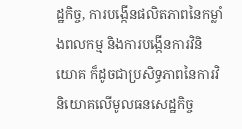ដ្ឋកិច្ច, ការបង្កើនផលិតភាពនៃកម្លាំងពលកម្ម និងការបង្កើនការវិនិយោគ ក៏ដូចជាប្រសិទ្ធភាពនៃការវិនិយោគលើមូលធនសេដ្ឋកិច្ច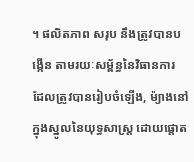។ ផលិតភាព សរុប នឹងត្រូវបានបង្កើន តាមរយៈសម្ព័ន្ធនៃវិធានការ ដែលត្រូវបានរៀបចំឡើង, ម៉្យាងនៅក្នុងស្នូលនៃយុទ្ធសាស្ត្រ ដោយផ្តោត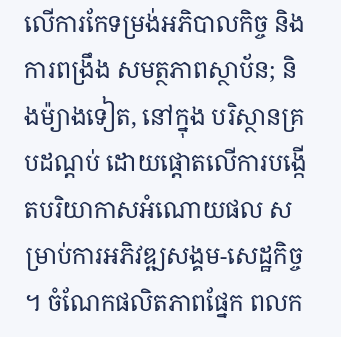លើការកែទម្រង់អភិបាលកិច្ច និង ការពង្រឹង សមត្ថភាពស្ថាប័ន; និងម៉្យាងទៀត, នៅក្នុង បរិស្ថានគ្របដណ្តប់ ដោយផ្តោតលើការបង្កើតបរិយាកាសអំណោយផល សម្រាប់ការអភិវឌ្ឍសង្គម-សេដ្ឋកិច្ច ។ ចំណែកផលិតភាពផ្នែក ពលក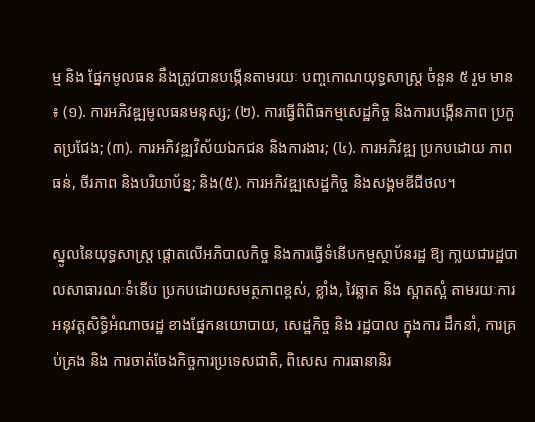ម្ម និង ផ្នែកមូលធន នឹងត្រូវបានបង្កើនតាមរយៈ បញ្ចកោណយុទ្ធសាស្ត្រ ចំនួន ៥ រួម មាន ៖ (១). ការអភិវឌ្ឍមូលធនមនុស្ស; (២). ការធ្វើពិពិធកម្មសេដ្ឋកិច្ច និងការបង្កើនភាព ប្រកួតប្រជែង; (៣). ការអភិវឌ្ឍវិស័យឯកជន និងការងារ; (៤). ការអភិវឌ្ឍ ប្រកបដោយ ភាពធន់, ចីរភាព និងបរិយាប័ន្ន; និង(៥). ការអភិវឌ្ឍសេដ្ឋកិច្ច និងសង្គមឌីជីថល។

ស្នូលនៃយុទ្ធសាស្ត្រ ផ្តោតលើអភិបាលកិច្ច និងការធ្វើទំនើបកម្មស្ថាប័នរដ្ឋ ឱ្យ កា្លយជារដ្ឋបាលសាធារណៈទំនើប ប្រកបដោយសមត្ថភាពខ្ពស់, ខ្លាំង, វៃឆ្លាត និង ស្អាតស្អំ តាមរយៈការអនុវត្តសិទ្ធិអំណាចរដ្ឋ ខាងផ្នែកនយោបាយ, សេដ្ឋកិច្ច និង រដ្ឋបាល ក្នុងការ ដឹកនាំ, ការគ្រប់គ្រង និង ការចាត់ចែងកិច្ចការប្រទេសជាតិ, ពិសេស ការធានានិរ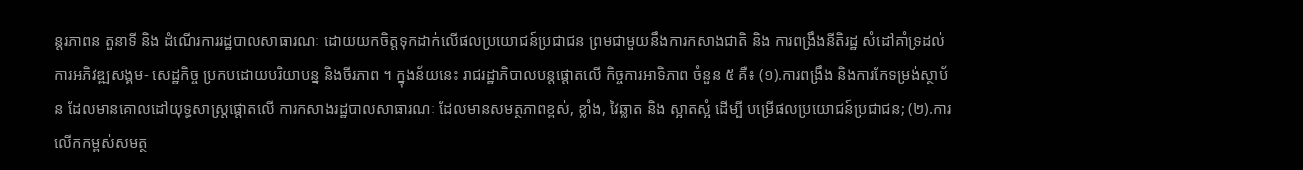ន្តរភាពន តួនាទី និង ដំណើរការរដ្ឋបាលសាធារណៈ ដោយយកចិត្តទុកដាក់លើផលប្រយោជន៍ប្រជាជន ព្រមជាមួយនឹងការកសាងជាតិ និង ការពង្រឹងនីតិរដ្ឋ សំដៅគាំទ្រដល់ការអភិវឌ្ឍសង្គម- សេដ្ឋកិច្ច ប្រកបដោយបរិយាបន្ន និងចីរភាព ។ ក្នុងន័យនេះ រាជរដ្ឋាភិបាលបន្តផ្តោតលើ កិច្ចការអាទិភាព ចំនួន ៥ គឺ៖ (១).ការពង្រឹង និងការកែទម្រង់ស្ថាប័ន ដែលមានគោលដៅយុទ្ធសាស្ត្រផ្តោតលើ ការកសាងរដ្ឋបាលសាធារណៈ ដែលមានសមត្ថភាពខ្ពស់, ខ្លាំង, វៃឆ្លាត និង ស្អាតស្អំ ដើម្បី បម្រើផលប្រយោជន៍ប្រជាជន; (២).ការលើកកម្ពស់សមត្ថ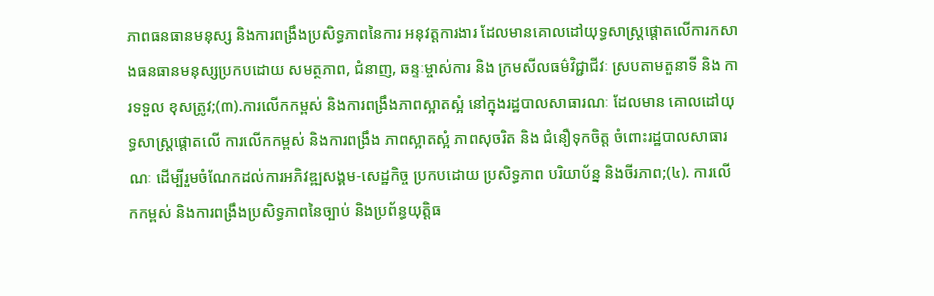ភាពធនធានមនុស្ស និងការពង្រឹងប្រសិទ្ធភាពនៃការ អនុវត្តការងារ ដែលមានគោលដៅយុទ្ធសាស្ត្រផ្តោតលើការកសាងធនធានមនុស្សប្រកបដោយ សមត្ថភាព, ជំនាញ, ឆន្ទៈម្ចាស់ការ និង ក្រមសីលធម៌វិជ្ជាជីវៈ ស្របតាមតួនាទី និង ការទទួល ខុសត្រូវ;(៣).ការលើកកម្ពស់ និងការពង្រឹងភាពស្អាតស្អំ នៅក្នុងរដ្ឋបាលសាធារណៈ ដែលមាន គោលដៅយុទ្ធសាស្ត្រផ្តោតលើ ការលើកកម្ពស់ និងការពង្រឹង ភាពស្អាតស្អំ ភាពសុចរិត និង ជំនឿទុកចិត្ត ចំពោះរដ្ឋបាលសាធារណៈ ដើម្បីរួមចំណែកដល់ការអភិវឌ្ឍសង្គម-សេដ្ឋកិច្ច ប្រកបដោយ ប្រសិទ្ធភាព បរិយាប័ន្ន និងចីរភាព;(៤). ការលើកកម្ពស់ និងការពង្រឹងប្រសិទ្ធភាពនៃច្បាប់ និងប្រព័ន្ធយុត្តិធ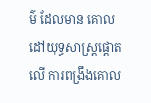ម៌ ដែលមាន គោលដៅយុទ្ធសាស្ត្រផ្តោតលើ ការពង្រឹងគោល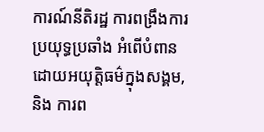ការណ៍នីតិរដ្ឋ ការពង្រឹងការប្រយុទ្ធប្រឆាំង អំពើបំពានដោយអយុត្តិធម៌ក្នុងសង្គម, និង ការព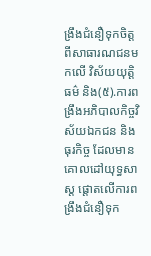ង្រឹងជំនឿទុកចិត្តពីសាធារណជនមកលើ វិស័យយុត្តិធម៌ និង(៥).ការពង្រឹងអភិបាលកិច្ចវិស័យឯកជន និងធុរកិច្ច ដែលមានគោលដៅយុទ្ធសាស្ត ផ្តោតលើការពង្រឹងជំនឿទុក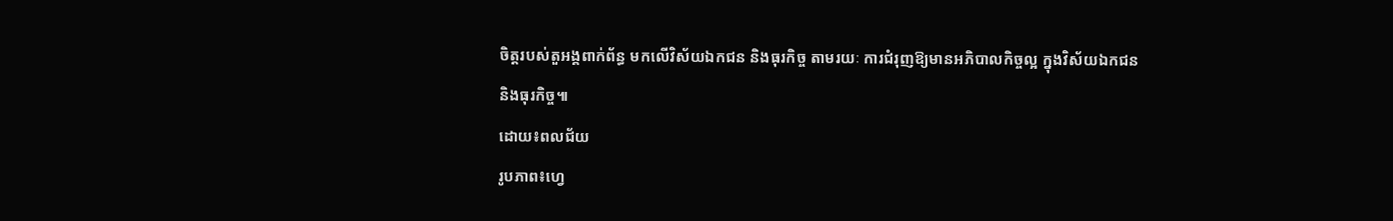ចិត្តរបស់តួអង្គពាក់ព័ន្ធ មកលើវិស័យឯកជន និងធុរកិច្ច តាមរយៈ ការជំរុញឱ្យមានអភិបាលកិច្ចល្អ ក្នុងវិស័យឯកជន និងធុរកិច្ច៕
ដោយ៖ពលជ័យ
រូបភាព៖ហ្វេ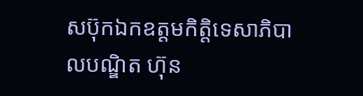សប៊ុកឯកឧត្តមកិត្តិទេសាភិបាលបណ្ឌិត ហ៊ុន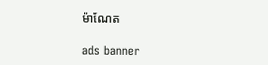ម៉ាណែត

ads banner